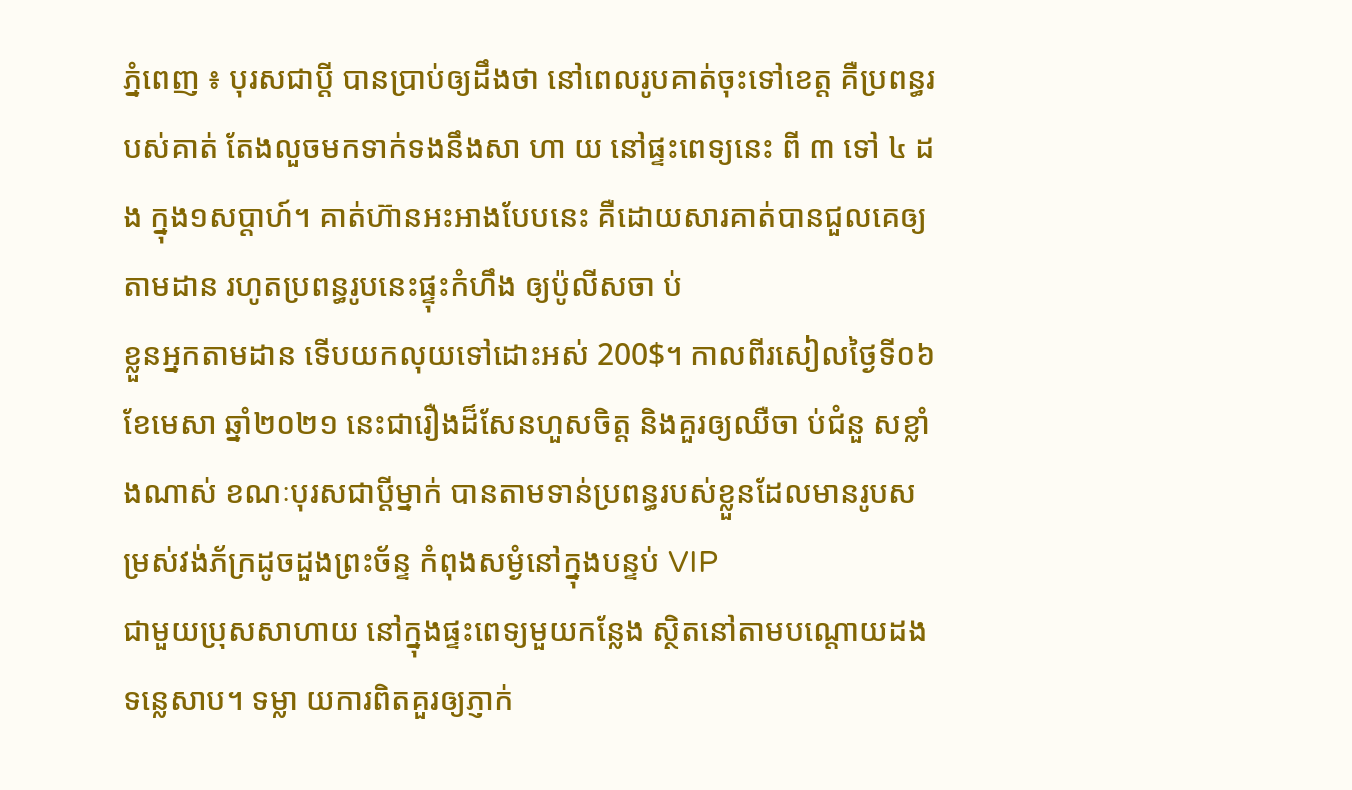ភ្នំពេញ ៖ បុរសជាប្តី បានប្រាប់ឲ្យដឹងថា នៅពេលរូបគាត់ចុះទៅខេត្ត គឺប្រពន្ធរបស់គាត់ តែងលួចមកទាក់ទងនឹងសា ហា យ នៅផ្ទះពេទ្យនេះ ពី ៣ ទៅ ៤ ដង ក្នុង១សប្តាហ៍។ គាត់ហ៊ានអះអាងបែបនេះ គឺដោយសារគាត់បានជួលគេឲ្យតាមដាន រហូតប្រពន្ធរូបនេះផ្ទុះកំហឹង ឲ្យប៉ូលីសចា ប់
ខ្លួនអ្នកតាមដាន ទើបយកលុយទៅដោះអស់ 200$។ កាលពីរសៀលថ្ងៃទី០៦ ខែមេសា ឆ្នាំ២០២១ នេះជារឿងដ៏សែនហួសចិត្ត និងគួរឲ្យឈឺចា ប់ជំនួ សខ្លាំងណាស់ ខណៈបុរសជាប្តីម្នាក់ បានតាមទាន់ប្រពន្ធរបស់ខ្លួនដែលមានរូបសម្រស់វង់ភ័ក្រដូចដួងព្រះច័ន្ទ កំពុងសម្ងំនៅក្នុងបន្ទប់ VIP
ជាមួយប្រុសសាហាយ នៅក្នុងផ្ទះពេទ្យមួយកន្លែង ស្ថិតនៅតាមបណ្តោយដងទន្លេសាប។ ទម្លា យការពិតគួរឲ្យភ្ញាក់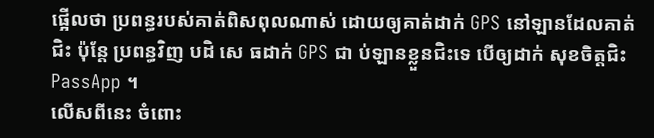ផ្អើលថា ប្រពន្ធរបស់គាត់ពិសពុលណាស់ ដោយឲ្យគាត់ដាក់ GPS នៅឡានដែលគាត់ជិះ ប៉ុន្តែ ប្រពន្ធវិញ បដិ សេ ធដាក់ GPS ជា ប់ឡានខ្លួនជិះទេ បើឲ្យដាក់ សុខចិត្តជិះ PassApp ។
លើសពីនេះ ចំពោះ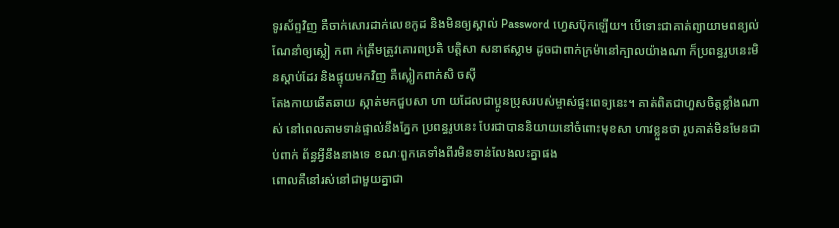ទូរស័ព្ទវិញ គឺចាក់សោរដាក់លេខកូដ និងមិនឲ្យស្គាល់ Password ហ្វេសប៊ុកឡើយ។ បើទោះជាគាត់ព្យាយាមពន្យល់ណែនាំឲ្យស្លៀ កពា ក់ត្រឹមត្រូវគោរពប្រតិ បត្តិសា សនាឥស្លាម ដូចជាពាក់ក្រម៉ានៅក្បាលយ៉ាងណា ក៏ប្រពន្ធរូបនេះមិនស្តាប់ដែរ និងផ្ទុយមកវិញ គឺស្លៀកពាក់សិ ចស៊ី
តែងកាយឆើតឆាយ ស្កាត់មកជួបសា ហា យដែលជាប្អូនប្រុសរបស់ម្ចាស់ផ្ទះពេទ្យនេះ។ គាត់ពិតជាហួសចិត្តខ្លាំងណាស់ នៅពេលតាមទាន់ផ្ទាល់នឹងភ្នែក ប្រពន្ធរូបនេះ បែរជាបាននិយាយនៅចំពោះមុខសា ហាវខ្លួនថា រូបគាត់មិនមែនជាប់ពាក់ ព័ន្ធអ្វីនឹងនាងទេ ខណៈពួកគេទាំងពីរមិនទាន់លែងលះគ្នាផង
ពោលគឺនៅរស់នៅជាមួយគ្នាជា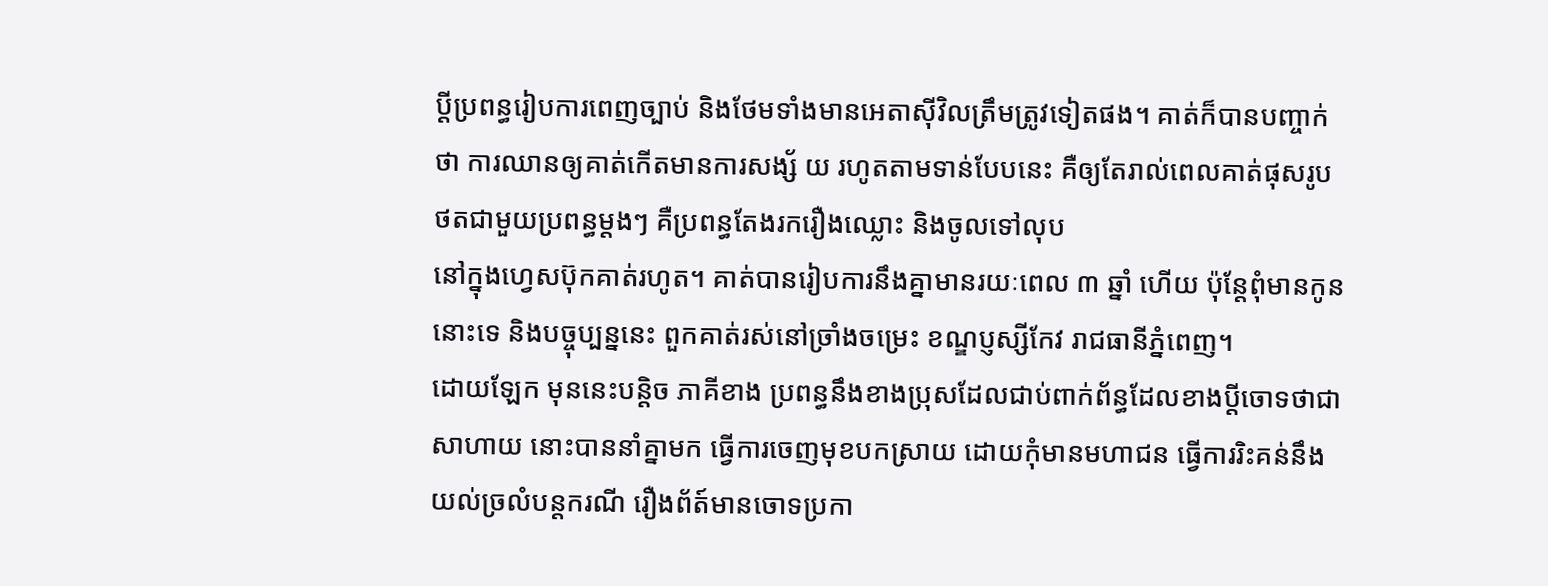ប្តីប្រពន្ធរៀបការពេញច្បាប់ និងថែមទាំងមានអេតាស៊ីវិលត្រឹមត្រូវទៀតផង។ គាត់ក៏បានបញ្ចាក់ថា ការឈានឲ្យគាត់កើតមានការសង្ស័ យ រហូតតាមទាន់បែបនេះ គឺឲ្យតែរាល់ពេលគាត់ផុសរូបថតជាមួយប្រពន្ធម្តងៗ គឺប្រពន្ធតែងរករឿងឈ្លោះ និងចូលទៅលុប
នៅក្នុងហ្វេសប៊ុកគាត់រហូត។ គាត់បានរៀបការនឹងគ្នាមានរយៈពេល ៣ ឆ្នាំ ហើយ ប៉ុន្តែពុំមានកូននោះទេ និងបច្ចុប្បន្ននេះ ពួកគាត់រស់នៅច្រាំងចម្រេះ ខណ្ឌប្ញស្សីកែវ រាជធានីភ្នំពេញ។
ដោយឡែក មុននេះបន្តិច ភាគីខាង ប្រពន្ធនឹងខាងប្រុសដែលជាប់ពាក់ព័ន្ធដែលខាងប្តីចោទថាជាសាហាយ នោះបាននាំគ្នាមក ធ្វើការចេញមុខបកស្រាយ ដោយកុំមានមហាជន ធ្វើការរិះគន់នឹងយល់ច្រលំបន្តករណី រឿងព័ត៍មានចោទប្រកា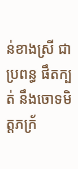ន់ខាងស្រី ជាប្រពន្ធ ផឹតក្បត់ នឹងចោទមិត្តភក្រ័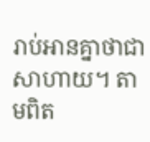រាប់អានគ្នាថាជាសាហាយ។ តាមពិត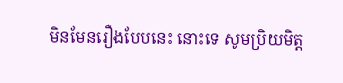មិនមែនរឿងបែបនេះ នោះទេ សូមប្រិយមិត្ត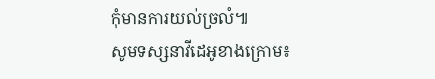កុំមានការយល់ច្រលំ៕
សូមទស្សនាវីដេអូខាងក្រោម៖